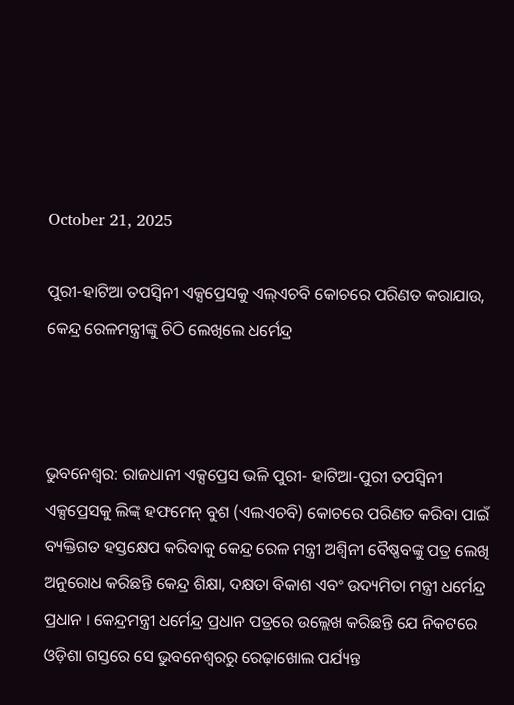October 21, 2025

ପୁରୀ-ହାଟିଆ ତପସ୍ୱିନୀ ଏକ୍ସପ୍ରେସକୁ ଏଲ୍ଏଚବି କୋଚରେ ପରିଣତ କରାଯାଉ, କେନ୍ଦ୍ର ରେଳମନ୍ତ୍ରୀଙ୍କୁ ଚିଠି ଲେଖିଲେ ଧର୍ମେନ୍ଦ୍ର



ଭୁବନେଶ୍ୱର: ରାଜଧାନୀ ଏକ୍ସପ୍ରେସ ଭଳି ପୁରୀ- ହାଟିଆ-ପୁରୀ ତପସ୍ୱିନୀ ଏକ୍ସପ୍ରେସକୁ ଲିଙ୍କ୍ ହଫମେନ୍ ବୁଶ (ଏଲଏଚବି) କୋଚରେ ପରିଣତ କରିବା ପାଇଁ ବ୍ୟକ୍ତିଗତ ହସ୍ତକ୍ଷେପ କରିବାକୁ କେନ୍ଦ୍ର ରେଳ ମନ୍ତ୍ରୀ ଅଶ୍ୱିନୀ ବୈଷ୍ଣବଙ୍କୁ ପତ୍ର ଲେଖି ଅନୁରୋଧ କରିଛନ୍ତି କେନ୍ଦ୍ର ଶିକ୍ଷା, ଦକ୍ଷତା ବିକାଶ ଏବଂ ଉଦ୍ୟମିତା ମନ୍ତ୍ରୀ ଧର୍ମେନ୍ଦ୍ର ପ୍ରଧାନ । କେନ୍ଦ୍ରମନ୍ତ୍ରୀ ଧର୍ମେନ୍ଦ୍ର ପ୍ରଧାନ ପତ୍ରରେ ଉଲ୍ଲେଖ କରିଛନ୍ତି ଯେ ନିକଟରେ ଓଡ଼ିଶା ଗସ୍ତରେ ସେ ଭୁବନେଶ୍ୱରରୁ ରେଢ଼ାଖୋଲ ପର୍ଯ୍ୟନ୍ତ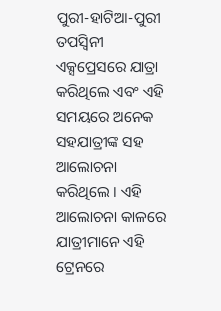ପୁରୀ-ହାଟିଆ-ପୁରୀ ତପସ୍ୱିନୀ ଏକ୍ସପ୍ରେସରେ ଯାତ୍ରା କରିଥିଲେ ଏବଂ ଏହି ସମୟରେ ଅନେକ ସହଯାତ୍ରୀଙ୍କ ସହ ଆଲୋଚନା କରିଥିଲେ । ଏହି ଆଲୋଚନା କାଳରେ ଯାତ୍ରୀମାନେ ଏହି ଟ୍ରେନରେ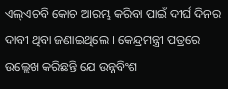ଏଲ୍ଏଚବି କୋଚ ଆରମ୍ଭ କରିବା ପାଇଁ ଦୀର୍ଘ ଦିନର ଦାବୀ ଥିବା ଜଣାଇଥିଲେ । କେନ୍ଦ୍ରମନ୍ତ୍ରୀ ପତ୍ରରେ ଉଲ୍ଲେଖ କରିଛନ୍ତି ଯେ ଉନ୍ନବିଂଶ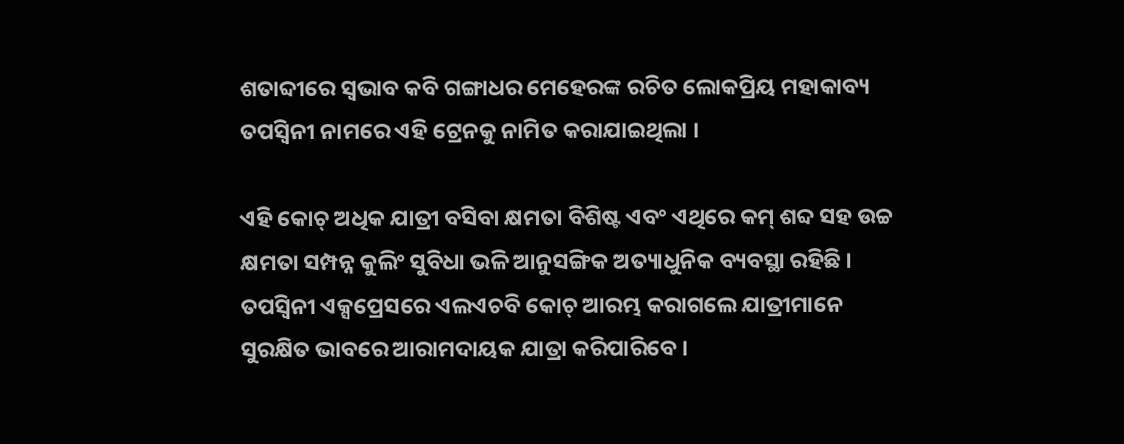ଶତାବ୍ଦୀରେ ସ୍ୱଭାବ କବି ଗଙ୍ଗାଧର ମେହେରଙ୍କ ରଚିତ ଲୋକପ୍ରିୟ ମହାକାବ୍ୟ ତପସ୍ୱିନୀ ନାମରେ ଏହି ଟ୍ରେନକୁ ନାମିତ କରାଯାଇଥିଲା ।

ଏହି କୋଚ୍ ଅଧିକ ଯାତ୍ରୀ ବସିବା କ୍ଷମତା ବିଶିଷ୍ଟ ଏବଂ ଏଥିରେ କମ୍ ଶବ୍ଦ ସହ ଉଚ୍ଚ କ୍ଷମତା ସମ୍ପନ୍ନ କୁଲିଂ ସୁବିଧା ଭଳି ଆନୁସଙ୍ଗିକ ଅତ୍ୟାଧୁନିକ ବ୍ୟବସ୍ଥା ରହିଛି । ତପସ୍ୱିନୀ ଏକ୍ସପ୍ରେସରେ ଏଲଏଚବି କୋଚ୍ ଆରମ୍ଭ କରାଗଲେ ଯାତ୍ରୀମାନେ ସୁରକ୍ଷିତ ଭାବରେ ଆରାମଦାୟକ ଯାତ୍ରା କରିପାରିବେ ।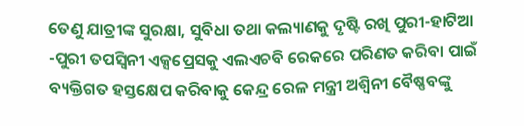ତେଣୁ ଯାତ୍ରୀଙ୍କ ସୁରକ୍ଷା, ସୁବିଧା ତଥା କଲ୍ୟାଣକୁ ଦୃଷ୍ଟି ରଖି ପୁରୀ-ହାଟିଆ -ପୁରୀ ତପସ୍ୱିନୀ ଏକ୍ସପ୍ରେସକୁ ଏଲଏଚବି ରେକରେ ପରିଣତ କରିବା ପାଇଁ ବ୍ୟକ୍ତିଗତ ହସ୍ତକ୍ଷେପ କରିବାକୁ କେନ୍ଦ୍ର ରେଳ ମନ୍ତ୍ରୀ ଅଶ୍ୱିନୀ ବୈଷ୍ଣବଙ୍କୁ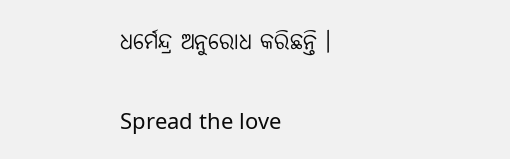ଧର୍ମେନ୍ଦ୍ର ଅନୁରୋଧ କରିଛନ୍ତି ।

Spread the love